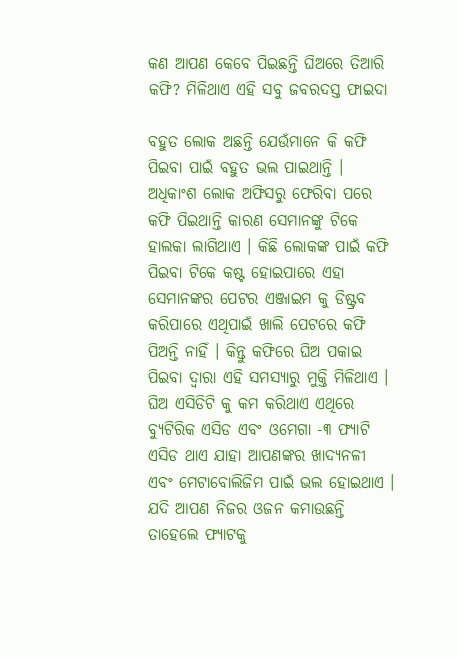କଣ ଆପଣ କେବେ ପିଇଛନ୍ତି ଘିଅରେ ତିଆରି କଫି? ମିଳିଥାଏ ଏହି ସବୁ ଜବରଦସ୍ତ ଫାଇଦା

ବହୁତ ଲୋକ ଅଛନ୍ତି ଯେଉଁମାନେ କି କଫି ପିଇବା ପାଇଁ ବହୁତ ଭଲ ପାଇଥାନ୍ତି । ଅଧିକାଂଶ ଲୋକ ଅଫିସରୁ ଫେରିବା ପରେ କଫି ପିଇଥାନ୍ତି କାରଣ ସେମାନଙ୍କୁ ଟିକେ ହାଲକା ଲାଗିଥାଏ । କିଛି ଲୋକଙ୍କ ପାଇଁ କଫି ପିଇବା ଟିକେ କଷ୍ଟ ହୋଇପାରେ ଏହା ସେମାନଙ୍କର ପେଟର ଏଞ୍ଜାଇମ କୁ ଡିଷ୍ଟ୍ରବ କରିପାରେ ଏଥିପାଇଁ ଖାଲି ପେଟରେ କଫି ପିଅନ୍ତି ନାହିଁ । କିନ୍ତୁ କଫିରେ ଘିଅ ପକାଇ ପିଇବା ଦ୍ଵାରା ଏହି ସମସ୍ୟାରୁ ମୁକ୍ତି ମିଳିଥାଏ । ଘିଅ ଏସିଡିଟି କୁ କମ କରିଥାଏ ଏଥିରେ ବ୍ୟୁଟିରିକ ଏସିଡ ଏବଂ ଓମେଗା -୩ ଫ୍ୟାଟି ଏସିଡ ଥାଏ ଯାହା ଆପଣଙ୍କର ଖାଦ୍ୟନଳୀ ଏବଂ ମେଟାବୋଲିଜିମ ପାଇଁ ଭଲ ହୋଇଥାଏ । ଯଦି ଆପଣ ନିଜର ଓଜନ କମାଉଛନ୍ତି ତାହେଲେ ଫ୍ୟାଟକୁ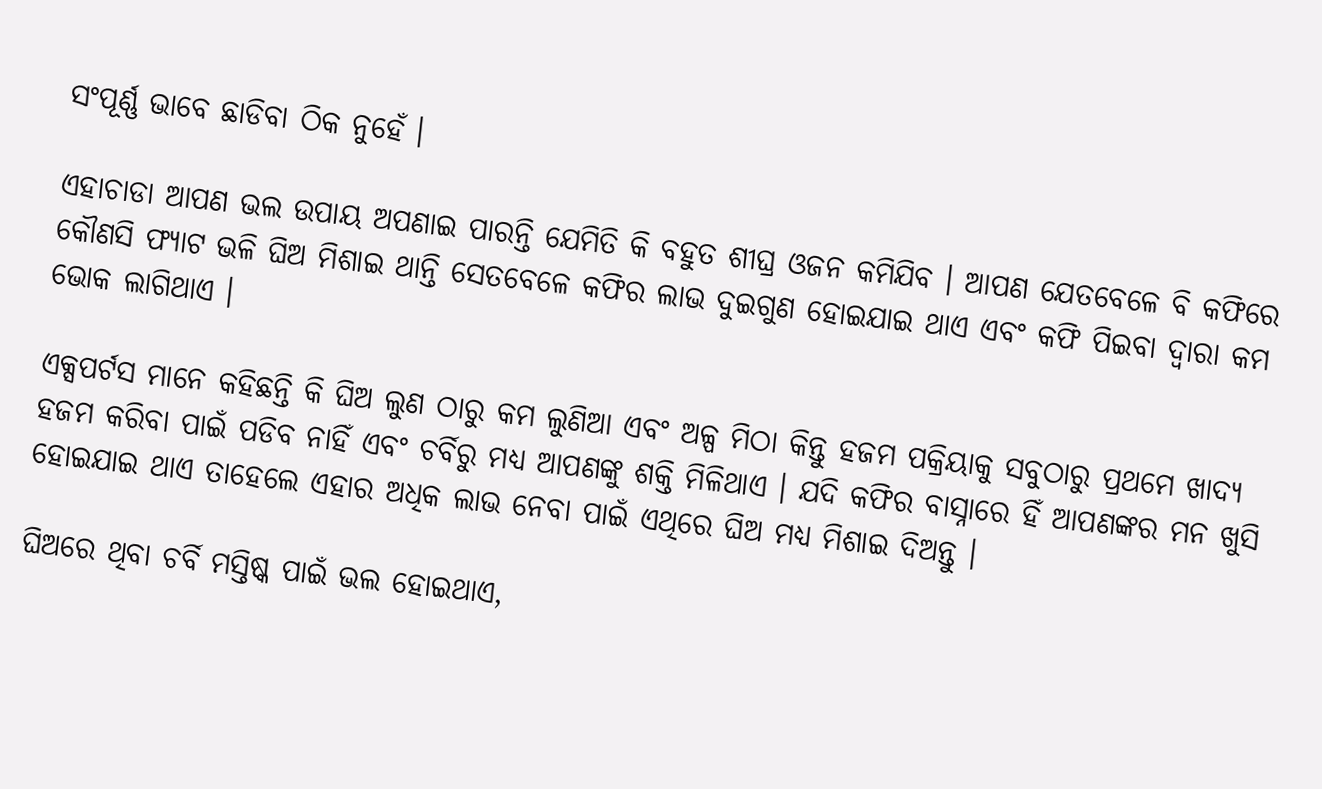ସଂପୂର୍ଣ୍ଣ ଭାବେ ଛାଡିବା ଠିକ ନୁହେଁ ।

ଏହାଚାଡା ଆପଣ ଭଲ ଉପାୟ ଅପଣାଇ ପାରନ୍ତି ଯେମିତି କି ବହୁତ ଶୀଘ୍ର ଓଜନ କମିଯିବ । ଆପଣ ଯେତବେଳେ ବି କଫିରେ କୌଣସି ଫ୍ୟାଟ ଭଳି ଘିଅ ମିଶାଇ ଥାନ୍ତି ସେତବେଳେ କଫିର ଲାଭ ଦୁଇଗୁଣ ହୋଇଯାଇ ଥାଏ ଏବଂ କଫି ପିଇବା ଦ୍ଵାରା କମ ଭୋକ ଲାଗିଥାଏ ।

ଏକ୍ସପର୍ଟସ ମାନେ କହିଛନ୍ତି କି ଘିଅ ଲୁଣ ଠାରୁ କମ ଲୁଣିଆ ଏବଂ ଅଳ୍ପ ମିଠା କିନ୍ତୁ ହଜମ ପକ୍ରିୟାକୁ ସବୁଠାରୁ ପ୍ରଥମେ ଖାଦ୍ୟ ହଜମ କରିବା ପାଇଁ ପଡିବ ନାହିଁ ଏବଂ ଚର୍ବିରୁ ମଧ୍ୟ ଆପଣଙ୍କୁ ଶକ୍ତି ମିଳିଥାଏ । ଯଦି କଫିର ବାସ୍ନାରେ ହିଁ ଆପଣଙ୍କର ମନ ଖୁସି ହୋଇଯାଇ ଥାଏ ତାହେଲେ ଏହାର ଅଧିକ ଲାଭ ନେବା ପାଇଁ ଏଥିରେ ଘିଅ ମଧ୍ୟ ମିଶାଇ ଦିଅନ୍ତୁ ।

ଘିଅରେ ଥିବା ଚର୍ବି ମସ୍ତିଷ୍କ ପାଇଁ ଭଲ ହୋଇଥାଏ,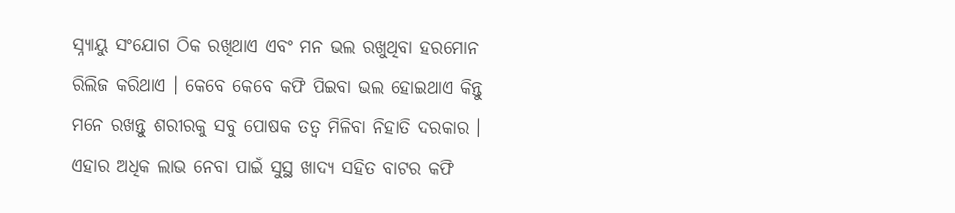ସ୍ନ୍ୟାୟୁ ସଂଯୋଗ ଠିକ ରଖିଥାଏ ଏବଂ ମନ ଭଲ ରଖୁଥିବା ହରମୋନ ରିଲିଜ କରିଥାଏ । କେବେ କେବେ କଫି ପିଇବା ଭଲ ହୋଇଥାଏ କିନ୍ତୁ ମନେ ରଖନ୍ତୁ ଶରୀରକୁ ସବୁ ପୋଷକ ତତ୍ଵ ମିଳିବା ନିହାତି ଦରକାର । ଏହାର ଅଧିକ ଲାଭ ନେବା ପାଇଁ ସୁସ୍ଥ ଖାଦ୍ୟ ସହିତ ବାଟର କଫି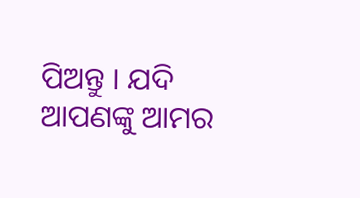ପିଅନ୍ତୁ । ଯଦି ଆପଣଙ୍କୁ ଆମର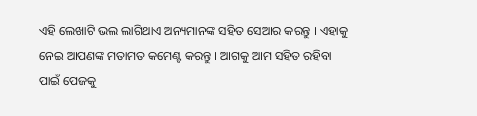ଏହି ଲେଖାଟି ଭଲ ଲାଗିଥାଏ ଅନ୍ୟମାନଙ୍କ ସହିତ ସେଆର କରନ୍ତୁ । ଏହାକୁ ନେଇ ଆପଣଙ୍କ ମତାମତ କମେଣ୍ଟ କରନ୍ତୁ । ଆଗକୁ ଆମ ସହିତ ରହିବା ପାଇଁ ପେଜକୁ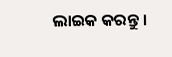ଲାଇକ କରନ୍ତୁ ।